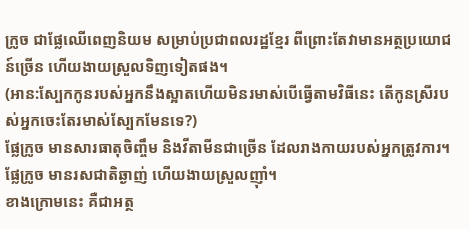ក្រូច ជាផ្លែឈើពេញនិយម សម្រាប់ប្រជាពលរដ្ឋខ្មែរ ពីព្រោះតែវាមានអត្ថប្រយោជន៍ច្រើន ហើយងាយស្រួលទិញទៀតផង។
(អាន:ស្បែកកូនរបស់អ្នកនឹងស្អាតហើយមិនរមាស់បើធ្វើតាមវិធីនេះ តើកូនស្រីរបស់អ្នកចេះតែរមាស់ស្បែកមែនទេ?)
ផ្លែក្រូច មានសារធាតុចិញ្ចឹម និងវីតាមីនជាច្រើន ដែលរាងកាយរបស់អ្នកត្រូវការ។ ផ្លែក្រូច មានរសជាតិឆ្ងាញ់ ហើយងាយស្រួលញ៉ាំ។
ខាងក្រោមនេះ គឺជាអត្ថ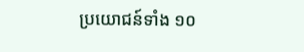ប្រយោជន៍ទាំង ១០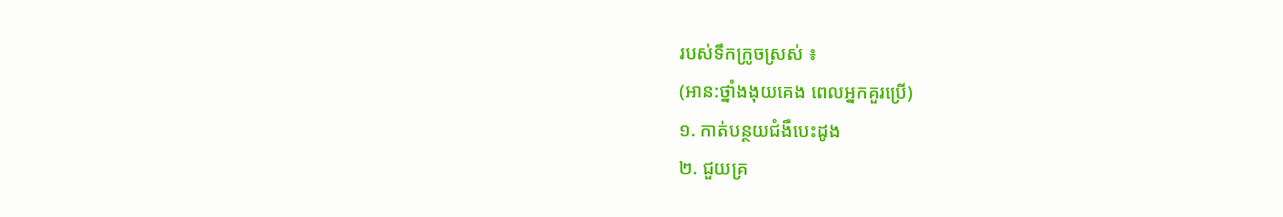របស់ទឹកក្រូចស្រស់ ៖
(អាន:ថ្នាំងងុយគេង ពេលអ្នកគួរប្រើ)
១. កាត់បន្ថយជំងឺបេះដូង
២. ជួយគ្រ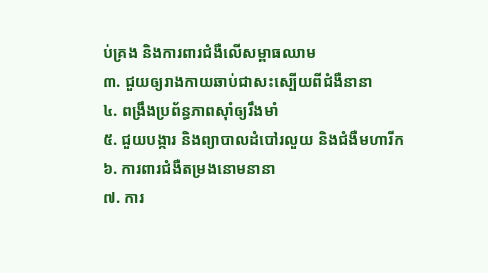ប់គ្រង និងការពារជំងឺលើសម្ពាធឈាម
៣. ជួយឲ្យរាងកាយឆាប់ជាសះស្បើយពីជំងឺនានា
៤. ពង្រឹងប្រព័ន្ធភាពស៊ាំឲ្យរឹងមាំ
៥. ជួយបង្ការ និងព្យាបាលដំបៅរលួយ និងជំងឺមហារីក
៦. ការពារជំងឺតម្រងនោមនានា
៧. ការ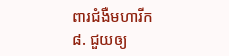ពារជំងឺមហារីក
៨. ជួយឲ្យ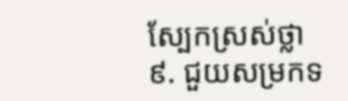ស្បែកស្រស់ថ្លា
៩. ជួយសម្រកទ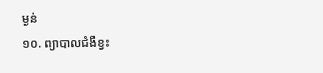ម្ងន់
១០. ព្យាបាលជំងឺខ្វះ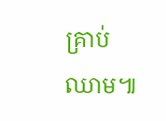គ្រាប់ឈាម៕